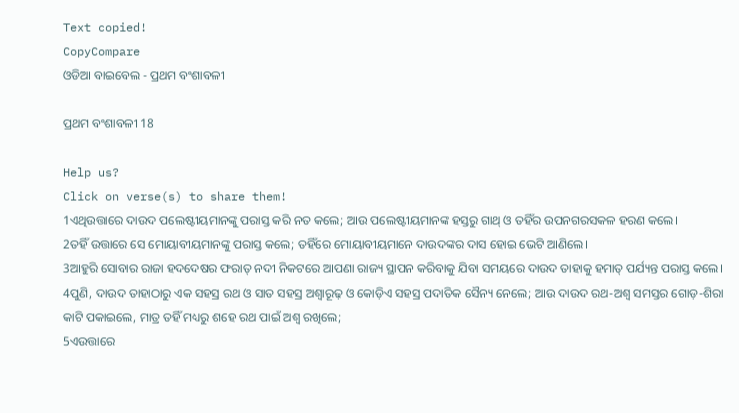Text copied!
CopyCompare
ଓଡିଆ ବାଇବେଲ - ପ୍ରଥମ ବଂଶାବଳୀ

ପ୍ରଥମ ବଂଶାବଳୀ 18

Help us?
Click on verse(s) to share them!
1ଏଥିଉତ୍ତାରେ ଦାଉଦ ପଲେଷ୍ଟୀୟମାନଙ୍କୁ ପରାସ୍ତ କରି ନତ କଲେ; ଆଉ ପଲେଷ୍ଟୀୟମାନଙ୍କ ହସ୍ତରୁ ଗାଥ୍‍ ଓ ତହିଁର ଉପନଗରସକଳ ହରଣ କଲେ।
2ତହିଁ ଉତ୍ତାରେ ସେ ମୋୟାବୀୟମାନଙ୍କୁ ପରାସ୍ତ କଲେ; ତହିଁରେ ମୋୟାବୀୟମାନେ ଦାଉଦଙ୍କର ଦାସ ହୋଇ ଭେଟି ଆଣିଲେ।
3ଆହୁରି ସୋବାର ରାଜା ହଦଦେଷର ଫରାତ୍‍ ନଦୀ ନିକଟରେ ଆପଣା ରାଜ୍ୟ ସ୍ଥାପନ କରିବାକୁ ଯିବା ସମୟରେ ଦାଉଦ ତାହାକୁ ହମାତ୍‍ ପର୍ଯ୍ୟନ୍ତ ପରାସ୍ତ କଲେ।
4ପୁଣି, ଦାଉଦ ତାହାଠାରୁ ଏକ ସହସ୍ର ରଥ ଓ ସାତ ସହସ୍ର ଅଶ୍ୱାରୂଢ଼ ଓ କୋଡ଼ିଏ ସହସ୍ର ପଦାତିକ ସୈନ୍ୟ ନେଲେ; ଆଉ ଦାଉଦ ରଥ-ଅଶ୍ୱ ସମସ୍ତର ଗୋଡ଼-ଶିରା କାଟି ପକାଇଲେ, ମାତ୍ର ତହିଁ ମଧ୍ୟରୁ ଶହେ ରଥ ପାଇଁ ଅଶ୍ୱ ରଖିଲେ;
5ଏଉତ୍ତାରେ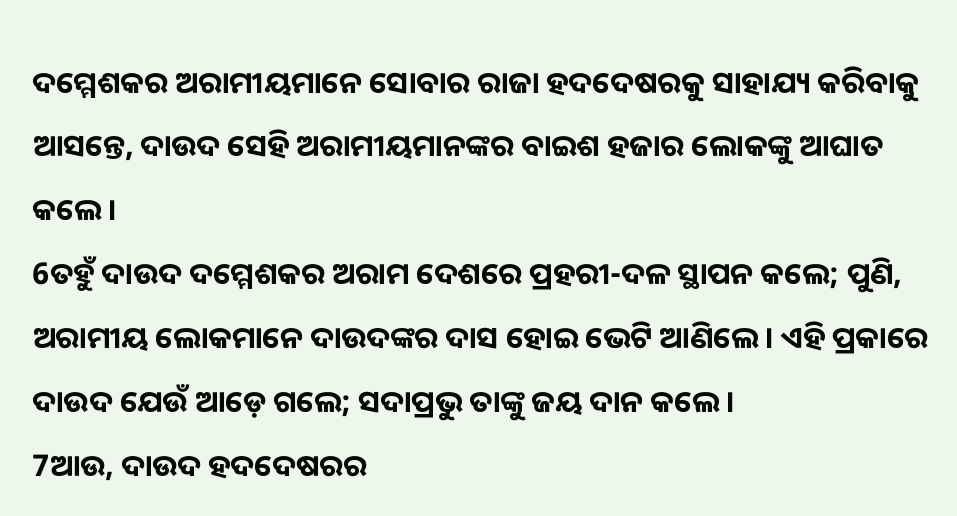ଦମ୍ମେଶକର ଅରାମୀୟମାନେ ସୋବାର ରାଜା ହଦଦେଷରକୁ ସାହାଯ୍ୟ କରିବାକୁ ଆସନ୍ତେ, ଦାଉଦ ସେହି ଅରାମୀୟମାନଙ୍କର ବାଇଶ ହଜାର ଲୋକଙ୍କୁ ଆଘାତ କଲେ।
6ତହୁଁ ଦାଉଦ ଦମ୍ମେଶକର ଅରାମ ଦେଶରେ ପ୍ରହରୀ-ଦଳ ସ୍ଥାପନ କଲେ; ପୁଣି, ଅରାମୀୟ ଲୋକମାନେ ଦାଉଦଙ୍କର ଦାସ ହୋଇ ଭେଟି ଆଣିଲେ। ଏହି ପ୍ରକାରେ ଦାଉଦ ଯେଉଁ ଆଡ଼େ ଗଲେ; ସଦାପ୍ରଭୁ ତାଙ୍କୁ ଜୟ ଦାନ କଲେ।
7ଆଉ, ଦାଉଦ ହଦଦେଷରର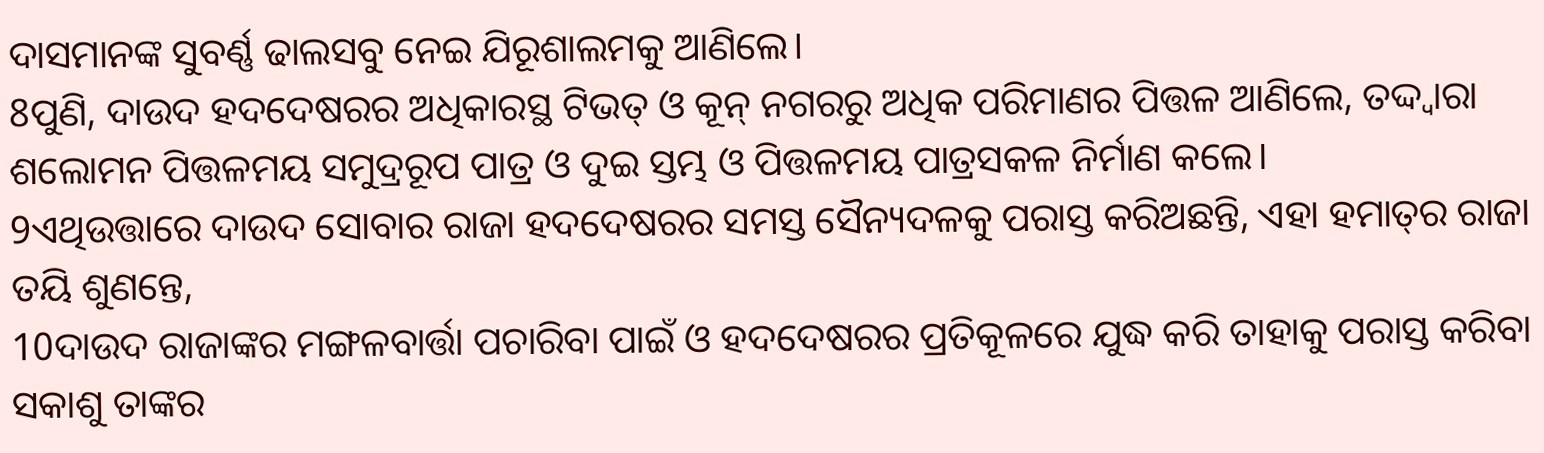ଦାସମାନଙ୍କ ସୁବର୍ଣ୍ଣ ଢାଲସବୁ ନେଇ ଯିରୂଶାଲମକୁ ଆଣିଲେ।
8ପୁଣି, ଦାଉଦ ହଦଦେଷରର ଅଧିକାରସ୍ଥ ଟିଭତ୍‍ ଓ କୂନ୍‍ ନଗରରୁ ଅଧିକ ପରିମାଣର ପିତ୍ତଳ ଆଣିଲେ, ତଦ୍ଦ୍ୱାରା ଶଲୋମନ ପିତ୍ତଳମୟ ସମୁଦ୍ରରୂପ ପାତ୍ର ଓ ଦୁଇ ସ୍ତମ୍ଭ ଓ ପିତ୍ତଳମୟ ପାତ୍ରସକଳ ନିର୍ମାଣ କଲେ।
9ଏଥିଉତ୍ତାରେ ଦାଉଦ ସୋବାର ରାଜା ହଦଦେଷରର ସମସ୍ତ ସୈନ୍ୟଦଳକୁ ପରାସ୍ତ କରିଅଛନ୍ତି, ଏହା ହମାତ୍‍ର ରାଜା ତୟି ଶୁଣନ୍ତେ,
10ଦାଉଦ ରାଜାଙ୍କର ମଙ୍ଗଳବାର୍ତ୍ତା ପଚାରିବା ପାଇଁ ଓ ହଦଦେଷରର ପ୍ରତିକୂଳରେ ଯୁଦ୍ଧ କରି ତାହାକୁ ପରାସ୍ତ କରିବା ସକାଶୁ ତାଙ୍କର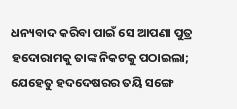ଧନ୍ୟବାଦ କରିବା ପାଇଁ ସେ ଆପଣା ପୁତ୍ର ହଦୋରାମକୁ ତାଙ୍କ ନିକଟକୁ ପଠାଇଲା; ଯେହେତୁ ହଦଦେଷରର ତୟି ସଙ୍ଗେ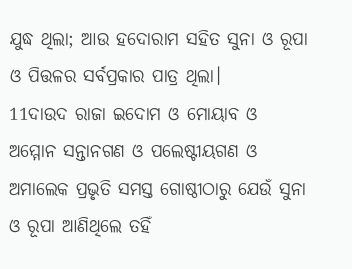ଯୁଦ୍ଧ ଥିଲା; ଆଉ ହଦୋରାମ ସହିତ ସୁନା ଓ ରୂପା ଓ ପିତ୍ତଳର ସର୍ବପ୍ରକାର ପାତ୍ର ଥିଲା।
11ଦାଉଦ ରାଜା ଇଦୋମ ଓ ମୋୟାବ ଓ ଅମ୍ମୋନ ସନ୍ତାନଗଣ ଓ ପଲେଷ୍ଟୀୟଗଣ ଓ ଅମାଲେକ ପ୍ରଭୃତି ସମସ୍ତ ଗୋଷ୍ଠୀଠାରୁ ଯେଉଁ ସୁନା ଓ ରୂପା ଆଣିଥିଲେ ତହିଁ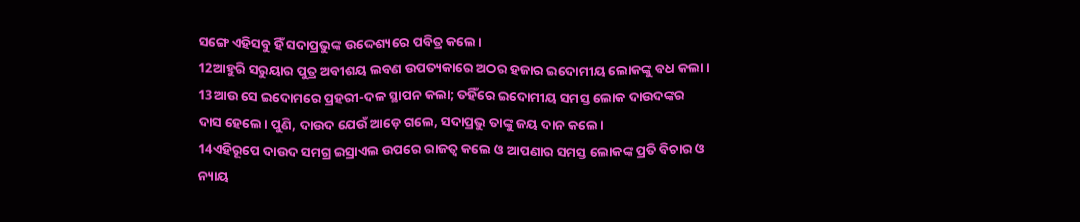ସଙ୍ଗେ ଏହିସବୁ ହିଁ ସଦାପ୍ରଭୁଙ୍କ ଉଦ୍ଦେଶ୍ୟରେ ପବିତ୍ର କଲେ।
12ଆହୁରି ସରୁୟାର ପୁତ୍ର ଅବୀଶୟ ଲବଣ ଉପତ୍ୟକାରେ ଅଠର ହଜାର ଇଦୋମୀୟ ଲୋକଙ୍କୁ ବଧ କଲା।
13ଆଉ ସେ ଇଦୋମରେ ପ୍ରହରୀ-ଦଳ ସ୍ଥାପନ କଲା; ତହିଁରେ ଇଦୋମୀୟ ସମସ୍ତ ଲୋକ ଦାଉଦଙ୍କର ଦାସ ହେଲେ। ପୁଣି, ଦାଉଦ ଯେଉଁ ଆଡ଼େ ଗଲେ, ସଦାପ୍ରଭୁ ତାଙ୍କୁ ଜୟ ଦାନ କଲେ।
14ଏହିରୂପେ ଦାଉଦ ସମଗ୍ର ଇସ୍ରାଏଲ ଉପରେ ରାଜତ୍ୱ କଲେ ଓ ଆପଣାର ସମସ୍ତ ଲୋକଙ୍କ ପ୍ରତି ବିଚାର ଓ ନ୍ୟାୟ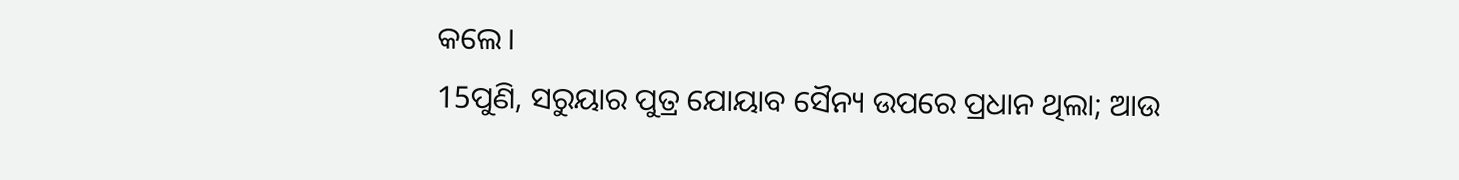କଲେ।
15ପୁଣି, ସରୁୟାର ପୁତ୍ର ଯୋୟାବ ସୈନ୍ୟ ଉପରେ ପ୍ରଧାନ ଥିଲା; ଆଉ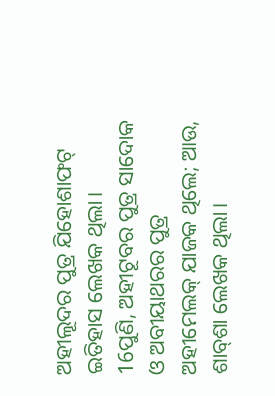ଅହୀଲୂଦର ପୁତ୍ର ଯିହୋଶାଫଟ୍‍ ଇତିହାସ ଲେଖକ ଥିଲା।
16ପୁଣି, ଅହୀଟୂବର ପୁତ୍ର ସାଦୋକ ଓ ଅବୀୟାଥରର ପୁତ୍ର ଅହୀମେଲକ୍‍ ଯାଜକ ଥିଲେ; ଆଉ, ଶାବ୍‍ଶା ଲେଖକ ଥିଲା।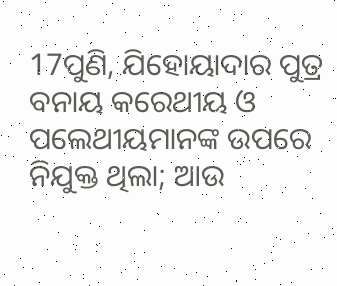17ପୁଣି, ଯିହୋୟାଦାର ପୁତ୍ର ବନାୟ କରେଥୀୟ ଓ ପଲେଥୀୟମାନଙ୍କ ଉପରେ ନିଯୁକ୍ତ ଥିଲା; ଆଉ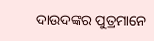ଦାଉଦଙ୍କର ପୁତ୍ରମାନେ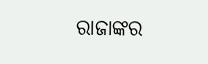ରାଜାଙ୍କର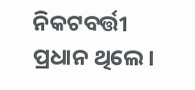ନିକଟବର୍ତ୍ତୀ ପ୍ରଧାନ ଥିଲେ।